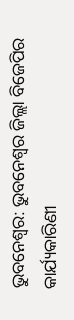ଭୁବନେଶ୍ବର: ଭୁବନେଶ୍ବର ଜିଲ୍ଲା ବିଜେପିର କାର୍ଯ୍ୟକାରିଣୀ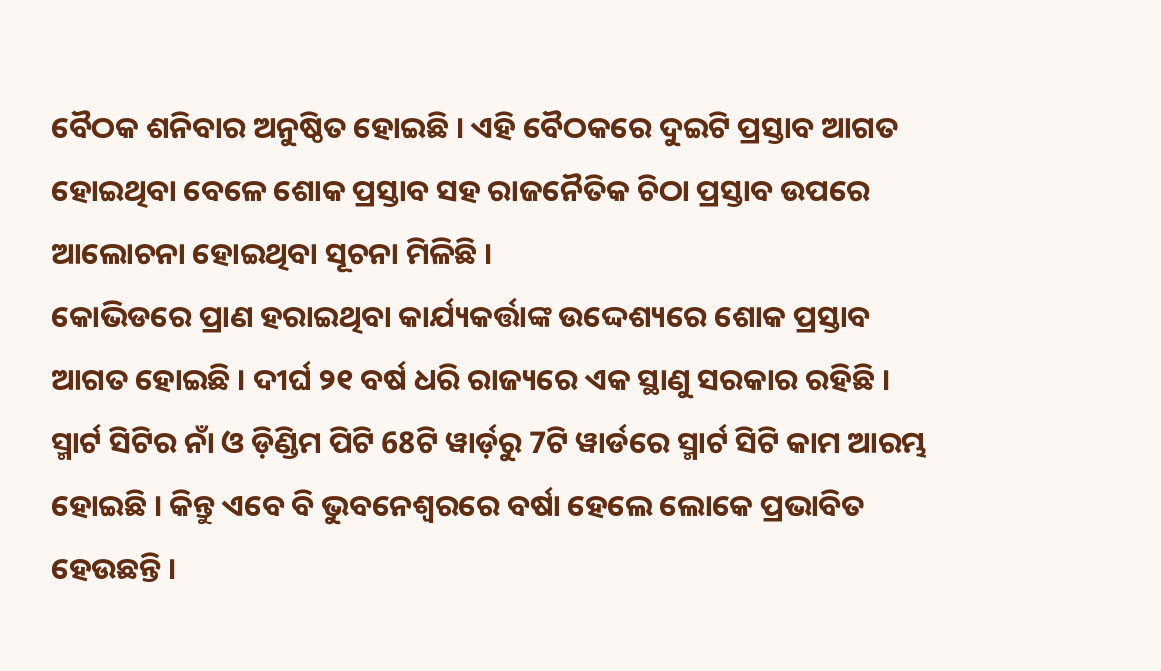ବୈଠକ ଶନିବାର ଅନୁଷ୍ଠିତ ହୋଇଛି । ଏହି ବୈଠକରେ ଦୁଇଟି ପ୍ରସ୍ତାବ ଆଗତ ହୋଇଥିବା ବେଳେ ଶୋକ ପ୍ରସ୍ତାବ ସହ ରାଜନୈତିକ ଚିଠା ପ୍ରସ୍ତାବ ଉପରେ ଆଲୋଚନା ହୋଇଥିବା ସୂଚନା ମିଳିଛି ।
କୋଭିଡରେ ପ୍ରାଣ ହରାଇଥିବା କାର୍ଯ୍ୟକର୍ତ୍ତାଙ୍କ ଉଦ୍ଦେଶ୍ୟରେ ଶୋକ ପ୍ରସ୍ତାବ ଆଗତ ହୋଇଛି । ଦୀର୍ଘ ୨୧ ବର୍ଷ ଧରି ରାଜ୍ୟରେ ଏକ ସ୍ଥାଣୁ ସରକାର ରହିଛି । ସ୍ମାର୍ଟ ସିଟିର ନାଁ ଓ ଡ଼ିଣ୍ଡିମ ପିଟି 68ଟି ୱାର୍ଡ଼ରୁ 7ଟି ୱାର୍ଡରେ ସ୍ମାର୍ଟ ସିଟି କାମ ଆରମ୍ଭ ହୋଇଛି । କିନ୍ତୁ ଏବେ ବି ଭୁବନେଶ୍ବରରେ ବର୍ଷା ହେଲେ ଲୋକେ ପ୍ରଭାବିତ ହେଉଛନ୍ତି ।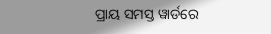ପ୍ରାୟ ସମସ୍ତ ୱାର୍ଡରେ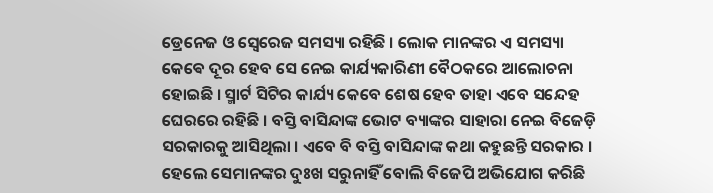ଡ୍ରେନେଜ ଓ ସ୍ଵେରେଜ ସମସ୍ୟା ରହିଛି । ଲୋକ ମାନଙ୍କର ଏ ସମସ୍ୟା କେଵେ ଦୂର ହେବ ସେ ନେଇ କାର୍ଯ୍ୟକାରିଣୀ ବୈଠକରେ ଆଲୋଚନା ହୋଇଛି । ସ୍ମାର୍ଟ ସିଟିର କାର୍ଯ୍ୟ କେବେ ଶେଷ ହେବ ତାହା ଏବେ ସନ୍ଦେହ ଘେରରେ ରହିଛି । ବସ୍ତି ବାସିନ୍ଦାଙ୍କ ଭୋଟ ବ୍ୟାଙ୍କର ସାହାରା ନେଇ ବିଜେଡ଼ି ସରକାରକୁ ଆସିଥିଲା । ଏବେ ବି ବସ୍ତି ବାସିନ୍ଦାଙ୍କ କଥା କହୁଛନ୍ତି ସରକାର । ହେଲେ ସେମାନଙ୍କର ଦୁଃଖ ସରୁନାହିଁ ବୋଲି ବିଜେପି ଅଭିଯୋଗ କରିଛି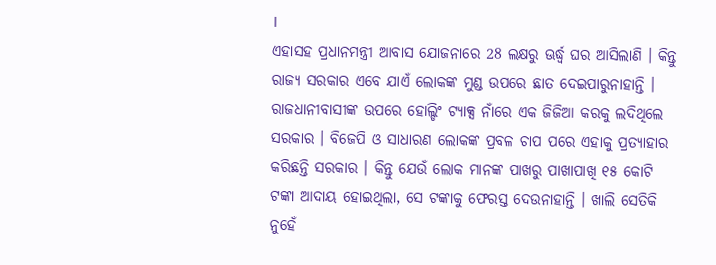।
ଏହାସହ ପ୍ରଧାନମନ୍ତ୍ରୀ ଆବାସ ଯୋଜନାରେ 28 ଲକ୍ଷରୁ ଊର୍ଦ୍ଧ୍ବ ଘର ଆସିଲାଣି । କିନ୍ତୁ ରାଜ୍ୟ ସରକାର ଏବେ ଯାଏଁ ଲୋକଙ୍କ ମୁଣ୍ଡ ଉପରେ ଛାତ ଦେଇପାରୁନାହାନ୍ତି । ରାଜଧାନୀବାସୀଙ୍କ ଉପରେ ହୋଲ୍ଡିଂ ଟ୍ୟାକ୍ସ ନାଁରେ ଏକ ଜିଜିଆ କରକୁ ଲଦିଥିଲେ ସରକାର । ବିଜେପି ଓ ସାଧାରଣ ଲୋକଙ୍କ ପ୍ରବଳ ଚାପ ପରେ ଏହାକୁ ପ୍ରତ୍ୟାହାର କରିଛନ୍ତି ସରକାର । କିନ୍ତୁ ଯେଉଁ ଲୋକ ମାନଙ୍କ ପାଖରୁ ପାଖାପାଖି ୧୫ କୋଟି ଟଙ୍କା ଆଦାୟ ହୋଇଥିଲା, ସେ ଟଙ୍କାକୁ ଫେରସ୍ତ ଦେଉନାହାନ୍ତି । ଖାଲି ସେତିକି ନୁହେଁ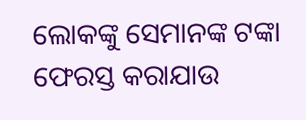ଲୋକଙ୍କୁ ସେମାନଙ୍କ ଟଙ୍କା ଫେରସ୍ତ କରାଯାଉ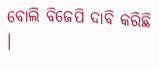ବୋଲି ବିଜେପି ଦାବି କରିଛି ।